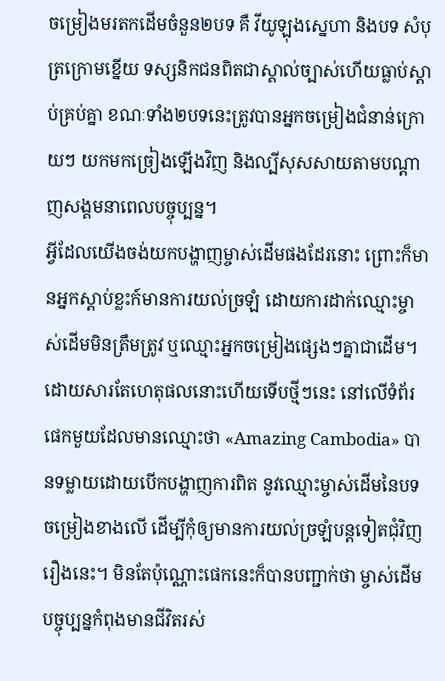ចម្រៀងមរតកដើមចំនួន២បទ គឺ វីយូឡុងស្នេហា និងបទ សំបុត្រក្រោមខ្នើយ ទស្សនិកជនពិតជាស្គាល់ច្បាស់ហើយធ្លាប់ស្តាប់គ្រប់គ្នា ខណៈទាំង២បទនេះត្រូវបានអ្នកចម្រៀងជំនាន់ក្រោយៗ យកមកច្រៀងឡើងវិញ និងល្បីសុសសាយតាមបណ្ដាញសង្គមនាពេលបច្ចុប្បន្ន។
អ្វីដែលយើងចង់យកបង្ហាញម្ចាស់ដើមផងដែរនោះ ព្រោះក៏មានអ្នកស្តាប់ខ្លះក៍មានការយល់ច្រឡំ ដោយការដាក់ឈ្មោះម្ចាស់ដើមមិនត្រឹមត្រូវ ឬឈ្មោះអ្នកចម្រៀងផ្សេងៗគ្នាជាដើម។ ដោយសារតែហេតុផលនោះហើយទើបថ្មីៗនេះ នៅលើទំព័រផេកមួយដែលមានឈ្មោះថា «Amazing Cambodia» បានទម្លាយដោយបើកបង្ហាញការពិត នូវឈ្មោះម្ចាស់ដើមនៃបទចម្រៀងខាងលើ ដើម្បីកុំឲ្យមានការយល់ច្រឡំបន្តទៀតជុំវិញរឿងនេះ។ មិនតែប៉ុណ្ណោះផេកនេះក៏បានបញ្ជាក់ថា ម្ចាស់ដើមបច្ចុប្បន្នកំពុងមានជីវិតរស់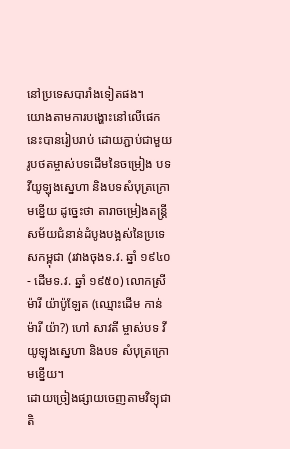នៅប្រទេសបារាំងទៀតផង។
យោងតាមការបង្ហោះនៅលើផេកនេះបានរៀបរាប់ ដោយភ្ជាប់ជាមួយរូបថតម្ចាស់បទដើមនៃចម្រៀង បទ វីយូឡុងស្នេហា និងបទសំបុត្រក្រោមខ្នើយ ដូច្នេះថា តារាចម្រៀងតន្ត្រីសម័យជំនាន់ដំបូងបង្អស់នៃប្រទេសកម្ពុជា (រវាងចុងទ.វ. ឆ្នាំ ១៩៤០ - ដើមទ.វ. ឆ្នាំ ១៩៥០) លោកស្រី ម៉ារី យ៉ាប៉ូឡែត (ឈ្មោះដើម កាន់ ម៉ារី យ៉ា?) ហៅ សាវតី ម្ចាស់បទ វីយូឡុងស្នេហា និងបទ សំបុត្រក្រោមខ្នើយ។
ដោយច្រៀងផ្សាយចេញតាមវិទ្យុជាតិ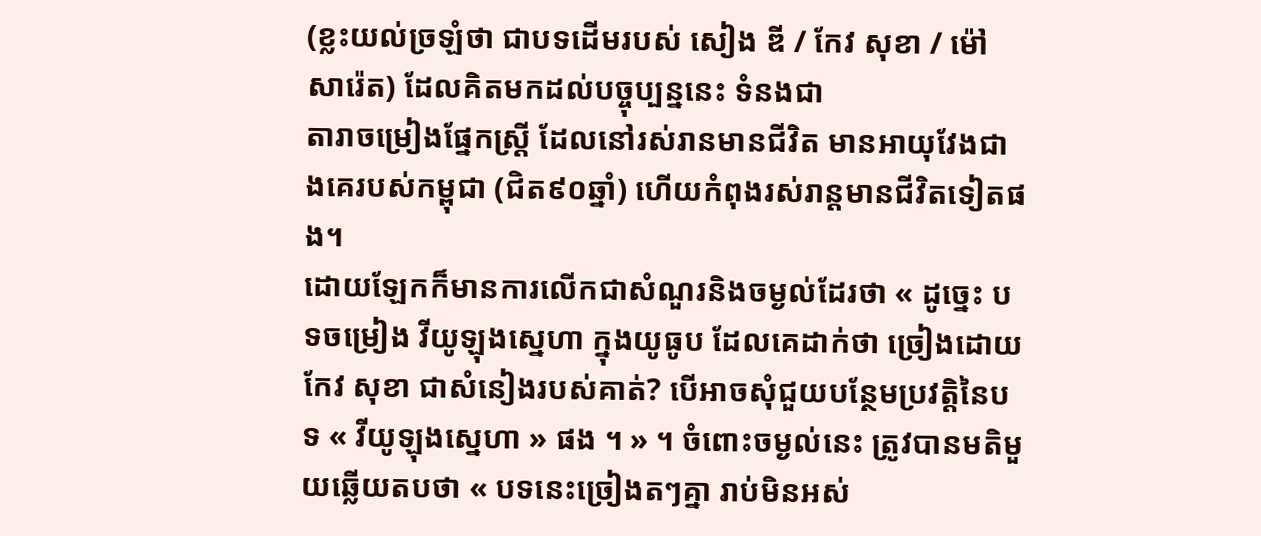(ខ្លះយល់ច្រឡំថា ជាបទដើមរបស់ សៀង ឌី / កែវ សុខា / ម៉ៅ សារ៉េត) ដែលគិតមកដល់បច្ចុប្បន្ននេះ ទំនងជា
តារាចម្រៀងផ្នែកស្ត្រី ដែលនៅរស់រានមានជីវិត មានអាយុវែងជាងគេរបស់កម្ពុជា (ជិត៩០ឆ្នាំ) ហើយកំពុងរស់រាន្តមានជីវិតទៀតផង។
ដោយឡែកក៏មានការលើកជាសំណួរនិងចម្ងល់ដែរថា « ដូច្នេះ បទចម្រៀង វីយូឡុងស្នេហា ក្នុងយូធូប ដែលគេដាក់ថា ច្រៀងដោយ កែវ សុខា ជាសំនៀងរបស់គាត់? បើអាចសុំជួយបន្ថែមប្រវត្តិនៃបទ « វីយូឡុងស្នេហា » ផង ។ » ។ ចំពោះចម្ងល់នេះ ត្រូវបានមតិមួយឆ្លើយតបថា « បទនេះច្រៀងតៗគ្នា រាប់មិនអស់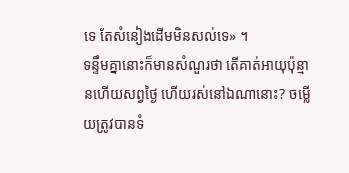ទេ តែសំនៀងដើមមិនសល់ទេ» ។
ទន្ទឹមគ្នានោះក៏មានសំណួរថា តើគាត់អាយុប៉ុន្មានហើយសព្វថ្ងៃ ហើយរស់នៅឯណានោះ? ចម្លើយត្រូវបានទំ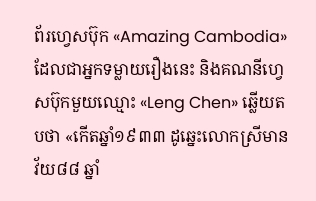ព័រហ្វេសប៊ុក «Amazing Cambodia» ដែលជាអ្នកទម្លាយរឿងនេះ និងគណនីហ្វេសប៊ុកមួយឈ្មោះ «Leng Chen» ឆ្លើយតបថា «កើតឆ្នាំ១៩៣៣ ដូឆ្នេះលោកស្រីមានវ័យ៨៨ ឆ្នាំ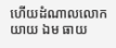ហើយដំណាលលោកយាយ ឯម ធាយ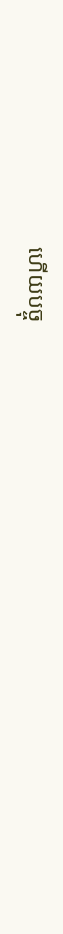ហើយបច្ចុ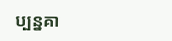ប្បន្នគា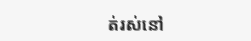ត់រស់នៅ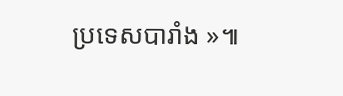ប្រទេសបារាំង »៕